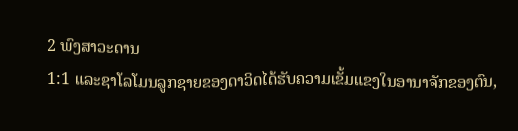2 ພົງສາວະດານ
1:1 ແລະຊາໂລໂມນລູກຊາຍຂອງດາວິດໄດ້ຮັບຄວາມເຂັ້ມແຂງໃນອານາຈັກຂອງຕົນ,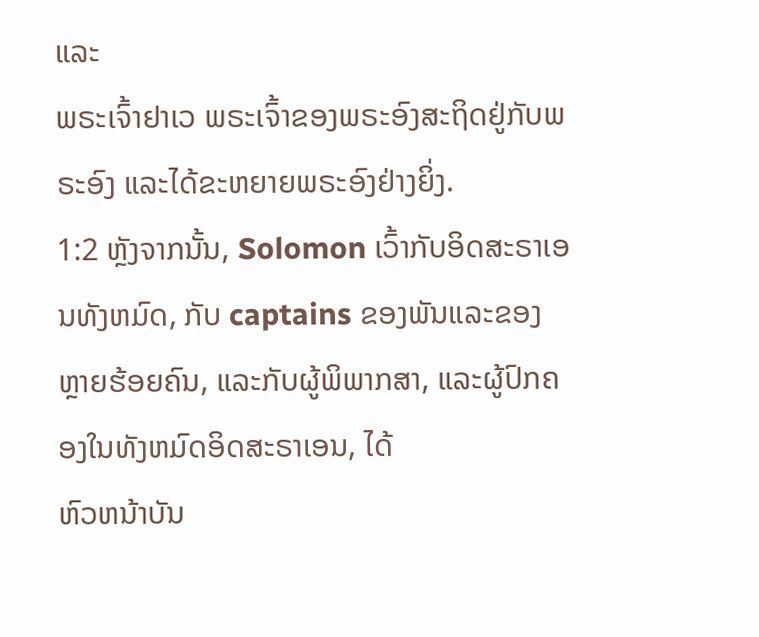ແລະ
ພຣະເຈົ້າຢາເວ ພຣະເຈົ້າຂອງພຣະອົງສະຖິດຢູ່ກັບພຣະອົງ ແລະໄດ້ຂະຫຍາຍພຣະອົງຢ່າງຍິ່ງ.
1:2 ຫຼັງຈາກນັ້ນ, Solomon ເວົ້າກັບອິດສະຣາເອນທັງຫມົດ, ກັບ captains ຂອງພັນແລະຂອງ
ຫຼາຍຮ້ອຍຄົນ, ແລະກັບຜູ້ພິພາກສາ, ແລະຜູ້ປົກຄອງໃນທັງຫມົດອິດສະຣາເອນ, ໄດ້
ຫົວຫນ້າບັນ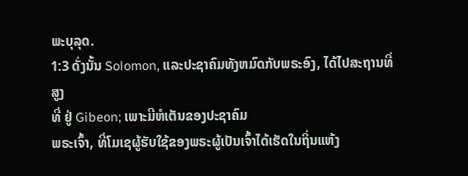ພະບຸລຸດ.
1:3 ດັ່ງນັ້ນ Solomon, ແລະປະຊາຄົມທັງຫມົດກັບພຣະອົງ, ໄດ້ໄປສະຖານທີ່ສູງ
ທີ່ ຢູ່ Gibeon; ເພາະມີຫໍເຕັນຂອງປະຊາຄົມ
ພຣະເຈົ້າ, ທີ່ໂມເຊຜູ້ຮັບໃຊ້ຂອງພຣະຜູ້ເປັນເຈົ້າໄດ້ເຮັດໃນຖິ່ນແຫ້ງ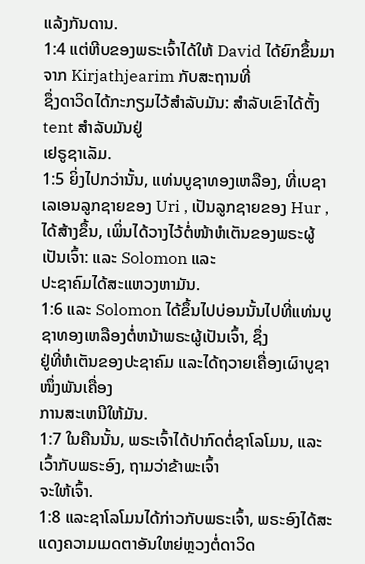ແລ້ງກັນດານ.
1:4 ແຕ່ຫີບຂອງພຣະເຈົ້າໄດ້ໃຫ້ David ໄດ້ຍົກຂຶ້ນມາຈາກ Kirjathjearim ກັບສະຖານທີ່
ຊຶ່ງດາວິດໄດ້ກະກຽມໄວ້ສໍາລັບມັນ: ສໍາລັບເຂົາໄດ້ຕັ້ງ tent ສໍາລັບມັນຢູ່
ເຢຣູຊາເລັມ.
1:5 ຍິ່ງໄປກວ່ານັ້ນ, ແທ່ນບູຊາທອງເຫລືອງ, ທີ່ເບຊາເລເອນລູກຊາຍຂອງ Uri , ເປັນລູກຊາຍຂອງ Hur ,
ໄດ້ສ້າງຂຶ້ນ, ເພິ່ນໄດ້ວາງໄວ້ຕໍ່ໜ້າຫໍເຕັນຂອງພຣະຜູ້ເປັນເຈົ້າ: ແລະ Solomon ແລະ
ປະຊາຄົມໄດ້ສະແຫວງຫາມັນ.
1:6 ແລະ Solomon ໄດ້ຂຶ້ນໄປບ່ອນນັ້ນໄປທີ່ແທ່ນບູຊາທອງເຫລືອງຕໍ່ຫນ້າພຣະຜູ້ເປັນເຈົ້າ, ຊຶ່ງ
ຢູ່ທີ່ຫໍເຕັນຂອງປະຊາຄົມ ແລະໄດ້ຖວາຍເຄື່ອງເຜົາບູຊາໜຶ່ງພັນເຄື່ອງ
ການສະເຫນີໃຫ້ມັນ.
1:7 ໃນຄືນນັ້ນ, ພຣະເຈົ້າໄດ້ປາກົດຕໍ່ຊາໂລໂມນ, ແລະເວົ້າກັບພຣະອົງ, ຖາມວ່າຂ້າພະເຈົ້າ
ຈະໃຫ້ເຈົ້າ.
1:8 ແລະຊາໂລໂມນໄດ້ກ່າວກັບພຣະເຈົ້າ, ພຣະອົງໄດ້ສະແດງຄວາມເມດຕາອັນໃຫຍ່ຫຼວງຕໍ່ດາວິດ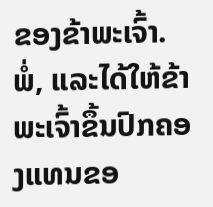ຂອງຂ້າພະເຈົ້າ.
ພໍ່, ແລະໄດ້ໃຫ້ຂ້າພະເຈົ້າຂຶ້ນປົກຄອງແທນຂອ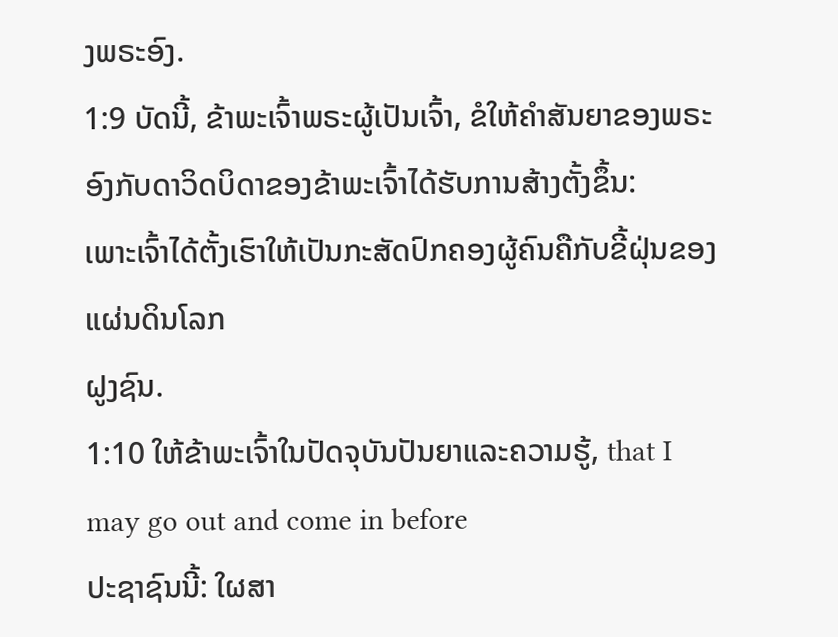ງພຣະອົງ.
1:9 ບັດນີ້, ຂ້າພະເຈົ້າພຣະຜູ້ເປັນເຈົ້າ, ຂໍໃຫ້ຄໍາສັນຍາຂອງພຣະອົງກັບດາວິດບິດາຂອງຂ້າພະເຈົ້າໄດ້ຮັບການສ້າງຕັ້ງຂຶ້ນ:
ເພາະເຈົ້າໄດ້ຕັ້ງເຮົາໃຫ້ເປັນກະສັດປົກຄອງຜູ້ຄົນຄືກັບຂີ້ຝຸ່ນຂອງແຜ່ນດິນໂລກ
ຝູງຊົນ.
1:10 ໃຫ້ຂ້າພະເຈົ້າໃນປັດຈຸບັນປັນຍາແລະຄວາມຮູ້, that I may go out and come in before
ປະຊາຊົນນີ້: ໃຜສາ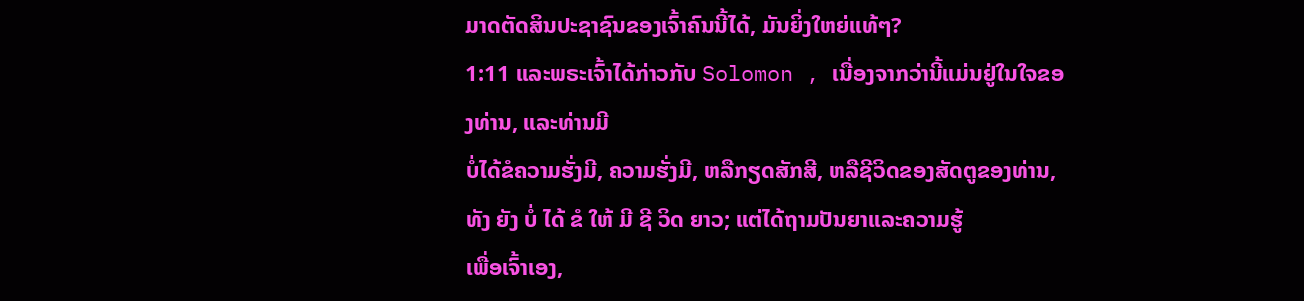ມາດຕັດສິນປະຊາຊົນຂອງເຈົ້າຄົນນີ້ໄດ້, ມັນຍິ່ງໃຫຍ່ແທ້ໆ?
1:11 ແລະພຣະເຈົ້າໄດ້ກ່າວກັບ Solomon , ເນື່ອງຈາກວ່ານີ້ແມ່ນຢູ່ໃນໃຈຂອງທ່ານ, ແລະທ່ານມີ
ບໍ່ໄດ້ຂໍຄວາມຮັ່ງມີ, ຄວາມຮັ່ງມີ, ຫລືກຽດສັກສີ, ຫລືຊີວິດຂອງສັດຕູຂອງທ່ານ,
ທັງ ຍັງ ບໍ່ ໄດ້ ຂໍ ໃຫ້ ມີ ຊີ ວິດ ຍາວ; ແຕ່ໄດ້ຖາມປັນຍາແລະຄວາມຮູ້
ເພື່ອເຈົ້າເອງ,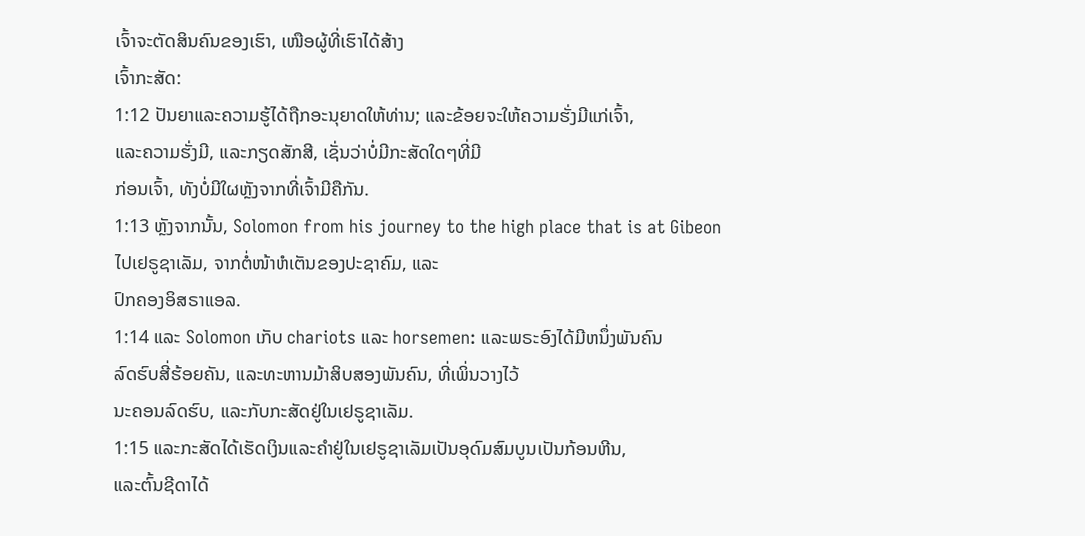ເຈົ້າຈະຕັດສິນຄົນຂອງເຮົາ, ເໜືອຜູ້ທີ່ເຮົາໄດ້ສ້າງ
ເຈົ້າກະສັດ:
1:12 ປັນຍາແລະຄວາມຮູ້ໄດ້ຖືກອະນຸຍາດໃຫ້ທ່ານ; ແລະຂ້ອຍຈະໃຫ້ຄວາມຮັ່ງມີແກ່ເຈົ້າ,
ແລະຄວາມຮັ່ງມີ, ແລະກຽດສັກສີ, ເຊັ່ນວ່າບໍ່ມີກະສັດໃດໆທີ່ມີ
ກ່ອນເຈົ້າ, ທັງບໍ່ມີໃຜຫຼັງຈາກທີ່ເຈົ້າມີຄືກັນ.
1:13 ຫຼັງຈາກນັ້ນ, Solomon from his journey to the high place that is at Gibeon
ໄປເຢຣູຊາເລັມ, ຈາກຕໍ່ໜ້າຫໍເຕັນຂອງປະຊາຄົມ, ແລະ
ປົກຄອງອິສຣາແອລ.
1:14 ແລະ Solomon ເກັບ chariots ແລະ horsemen: ແລະພຣະອົງໄດ້ມີຫນຶ່ງພັນຄົນ
ລົດຮົບສີ່ຮ້ອຍຄັນ, ແລະທະຫານມ້າສິບສອງພັນຄົນ, ທີ່ເພິ່ນວາງໄວ້
ນະຄອນລົດຮົບ, ແລະກັບກະສັດຢູ່ໃນເຢຣູຊາເລັມ.
1:15 ແລະກະສັດໄດ້ເຮັດເງິນແລະຄໍາຢູ່ໃນເຢຣູຊາເລັມເປັນອຸດົມສົມບູນເປັນກ້ອນຫີນ,
ແລະຕົ້ນຊີດາໄດ້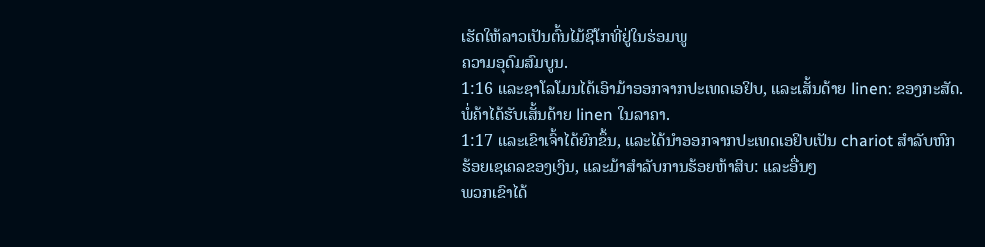ເຮັດໃຫ້ລາວເປັນຕົ້ນໄມ້ຊີໂກທີ່ຢູ່ໃນຮ່ອມພູ
ຄວາມອຸດົມສົມບູນ.
1:16 ແລະຊາໂລໂມນໄດ້ເອົາມ້າອອກຈາກປະເທດເອຢິບ, ແລະເສັ້ນດ້າຍ linen: ຂອງກະສັດ.
ພໍ່ຄ້າໄດ້ຮັບເສັ້ນດ້າຍ linen ໃນລາຄາ.
1:17 ແລະເຂົາເຈົ້າໄດ້ຍົກຂຶ້ນ, ແລະໄດ້ນໍາອອກຈາກປະເທດເອຢິບເປັນ chariot ສໍາລັບຫົກ
ຮ້ອຍເຊເຄລຂອງເງິນ, ແລະມ້າສໍາລັບການຮ້ອຍຫ້າສິບ: ແລະອື່ນໆ
ພວກເຂົາໄດ້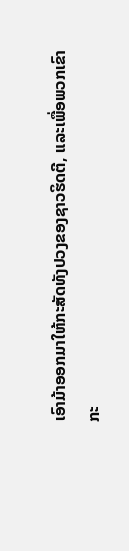ເອົາມ້າອອກມາໃຫ້ກະສັດທັງປວງຂອງຊາວຮິດຕີ, ແລະເພື່ອພວກເຂົາ
ກະ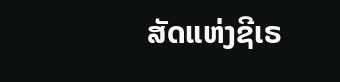ສັດແຫ່ງຊີເຣ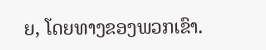ຍ, ໂດຍທາງຂອງພວກເຂົາ.